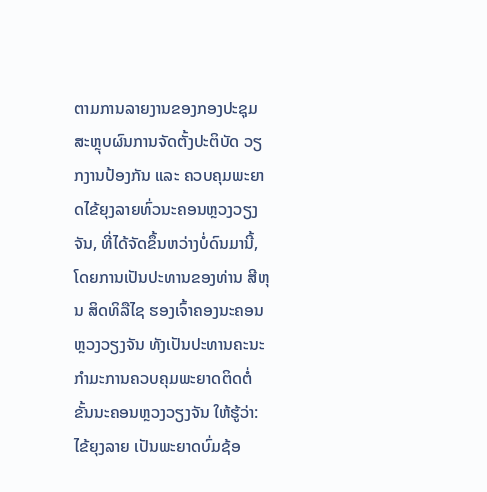ຕາມການລາຍງານຂອງກອງປະຊຸມສະຫຼຸບຜົນການຈັດຕັ້ງປະຕິບັດ ວຽກງານປ້ອງກັນ ແລະ ຄວບຄຸມພະຍາດໄຂ້ຍຸງລາຍທົ່ວນະຄອນຫຼວງວຽງຈັນ, ທີ່ໄດ້ຈັດຂຶ້ນຫວ່າງບໍ່ດົນມານີ້, ໂດຍການເປັນປະທານຂອງທ່ານ ສີຫຸນ ສິດທິລືໄຊ ຮອງເຈົ້າຄອງນະຄອນຫຼວງວຽງຈັນ ທັງເປັນປະທານຄະນະກໍາມະການຄວບຄຸມພະຍາດຕິດຕໍ່ຂັ້ນນະຄອນຫຼວງວຽງຈັນ ໃຫ້ຮູ້ວ່າ:
ໄຂ້ຍຸງລາຍ ເປັນພະຍາດບົ່ມຊ້ອ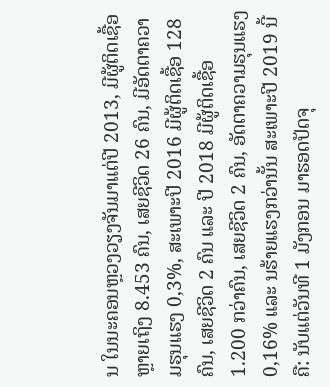ນ ໃນນະຄອນຫຼວງວຽງຈັນມາແຕ່ປີ 2013, ມີຜູ້ຕິດເຊື້ອຫຼາຍເຖິງ 8.453 ຄົນ, ເສຍຊີວິດ 26 ຄົນ, ມີອັດຕາຄວາມຮຸນແຮງ 0,3%, ສະເພາະປີ 2016 ມີຜູ້ຕິດເຊື້ອ 128 ຄົນ, ເສຍຊີວິດ 2 ຄົນ ແລະ ປີ 2018 ມີຜູ້ຕິດເຊື້ອ 1.200 ກວ່າຄົນ, ເສຍຊີວິດ 2 ຄົນ, ອັດຕາຄວາມຮຸນແຮງ 0,16% ແລະ ນຮ້າຍແຮງກວ່ານັ້ນ ສະເພາະປີ 2019 ນີ້ ຄື: ນັບແຕ່ວັນທີ 1 ມັງກອນ ມາຮອດປັດຈຸ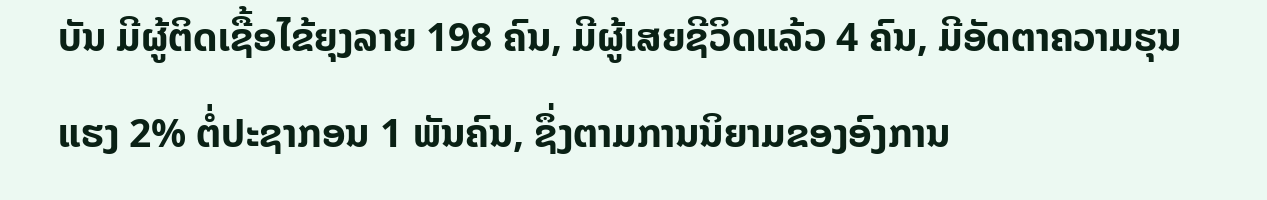ບັນ ມີຜູ້ຕິດເຊື້ອໄຂ້ຍຸງລາຍ 198 ຄົນ, ມີຜູ້ເສຍຊີວິດແລ້ວ 4 ຄົນ, ມີອັດຕາຄວາມຮຸນແຮງ 2% ຕໍ່ປະຊາກອນ 1 ພັນຄົນ, ຊຶ່ງຕາມການນິຍາມຂອງອົງການ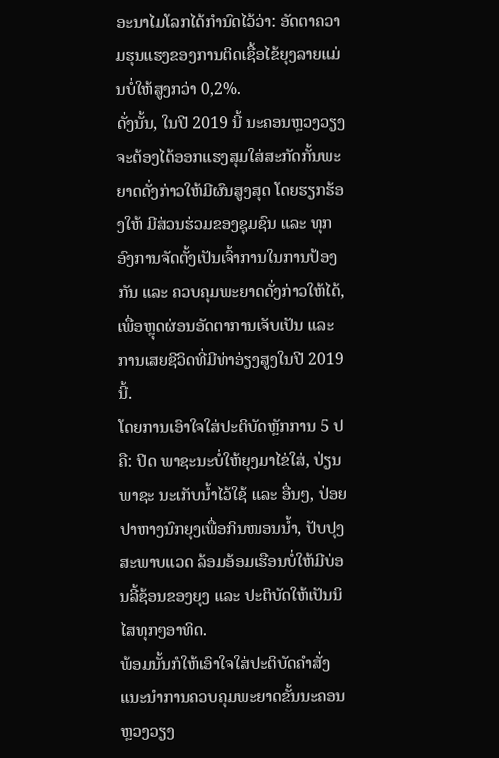ອະນາໄມໂລກໄດ້ກໍານົດໄວ້ວ່າ: ອັດຕາຄວາມຮຸນແຮງຂອງການຕິດເຊື້ອໄຂ້ຍຸງລາຍແມ່ນບໍ່ໃຫ້ສູງກວ່າ 0,2%.
ດັ່ງນັ້ນ, ໃນປີ 2019 ນີ້ ນະຄອນຫຼວງວຽງຈະຕ້ອງໄດ້ອອກແຮງສຸມໃສ່ສະກັດກັ້ນພະຍາດດັ່ງກ່າວໃຫ້ມີຜົນສູງສຸດ ໂດຍຮຽກຮ້ອງໃຫ້ ມີສ່ວນຮ່ວມຂອງຊຸມຊົນ ແລະ ທຸກອົງການຈັດຕັ້ງເປັນເຈົ້າການໃນການປ້ອງກັນ ແລະ ຄວບຄຸມພະຍາດດັ່ງກ່າວໃຫ້ໄດ້, ເພື່ອຫຼຸດຜ່ອນອັດຕາການເຈັບເປັນ ແລະ ການເສຍຊີວິດທີ່ມີທ່າອ່ຽງສູງໃນປີ 2019 ນີ້.
ໂດຍການເອົາໃຈໃສ່ປະຕິບັດຫຼັກການ 5 ປ ຄື: ປິດ ພາຊະນະບໍ່ໃຫ້ຍຸງມາໄຂ່ໃສ່, ປ່ຽນ ພາຊະ ນະເກັບນໍ້າໄວ້ໃຊ້ ແລະ ອື່ນໆ, ປ່ອຍ ປາຫາງນົກຍຸງເພື່ອກິນໜອນນໍ້າ, ປັບປຸງສະພາບແວດ ລ້ອມອ້ອມເຮືອນບໍ່ໃຫ້ມີບ່ອນລີ້ຊ້ອນຂອງຍຸງ ແລະ ປະຕິບັດໃຫ້ເປັນນິໄສທຸກໆອາທິດ.
ພ້ອມນັ້ນກໍໃຫ້ເອົາໃຈໃສ່ປະຕິບັດຄໍາສັ່ງແນະນໍາການຄວບຄຸມພະຍາດຂັ້ນນະຄອນຫຼວງວຽງ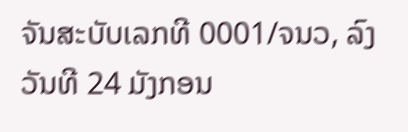ຈັນສະບັບເລກທີ 0001/ຈນວ, ລົງວັນທີ 24 ມັງກອນ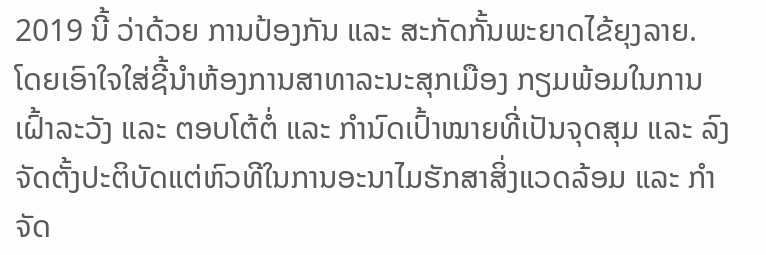2019 ນີ້ ວ່າດ້ວຍ ການປ້ອງກັນ ແລະ ສະກັດກັ້ນພະຍາດໄຂ້ຍຸງລາຍ.
ໂດຍເອົາໃຈໃສ່ຊີ້ນໍາຫ້ອງການສາທາລະນະສຸກເມືອງ ກຽມພ້ອມໃນການເຝົ້າລະວັງ ແລະ ຕອບໂຕ້ຕໍ່ ແລະ ກໍານົດເປົ້າໝາຍທີ່ເປັນຈຸດສຸມ ແລະ ລົງຈັດຕັ້ງປະຕິບັດແຕ່ຫົວທີໃນການອະນາໄມຮັກສາສິ່ງແວດລ້ອມ ແລະ ກໍາຈັດ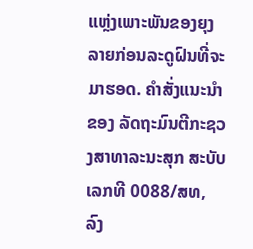ແຫຼ່ງເພາະພັນຂອງຍຸງລາຍກ່ອນລະດູຝົນທີ່ຈະມາຮອດ. ຄໍາສັ່ງແນະນໍາຂອງ ລັດຖະມົນຕີກະຊວງສາທາລະນະສຸກ ສະບັບເລກທີ 0088/ສທ, ລົງ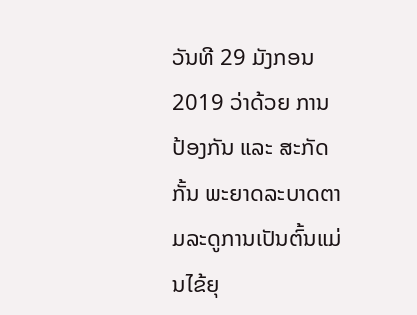ວັນທີ 29 ມັງກອນ 2019 ວ່າດ້ວຍ ການປ້ອງກັນ ແລະ ສະກັດກັ້ນ ພະຍາດລະບາດຕາມລະດູການເປັນຕົ້ນແມ່ນໄຂ້ຍຸ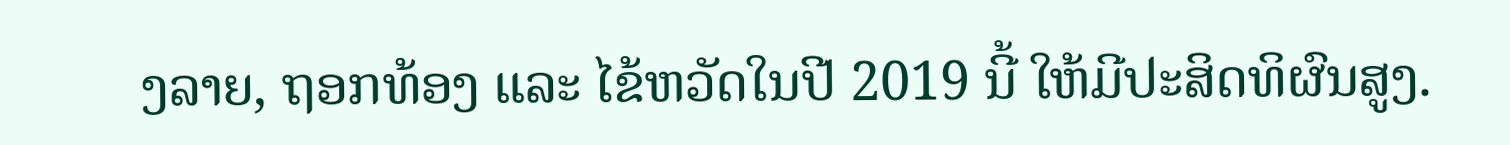ງລາຍ, ຖອກທ້ອງ ແລະ ໄຂ້ຫວັດໃນປີ 2019 ນີ້ ໃຫ້ມີປະສິດທິຜົນສູງ.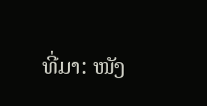ທີ່ມາ: ໜັງ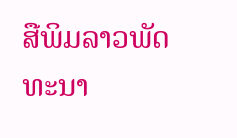ສືພິມລາວພັດທະນາ